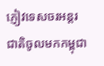ភ្ញៀវទេសចរអន្តរជាតិចូលមកកម្ពុជា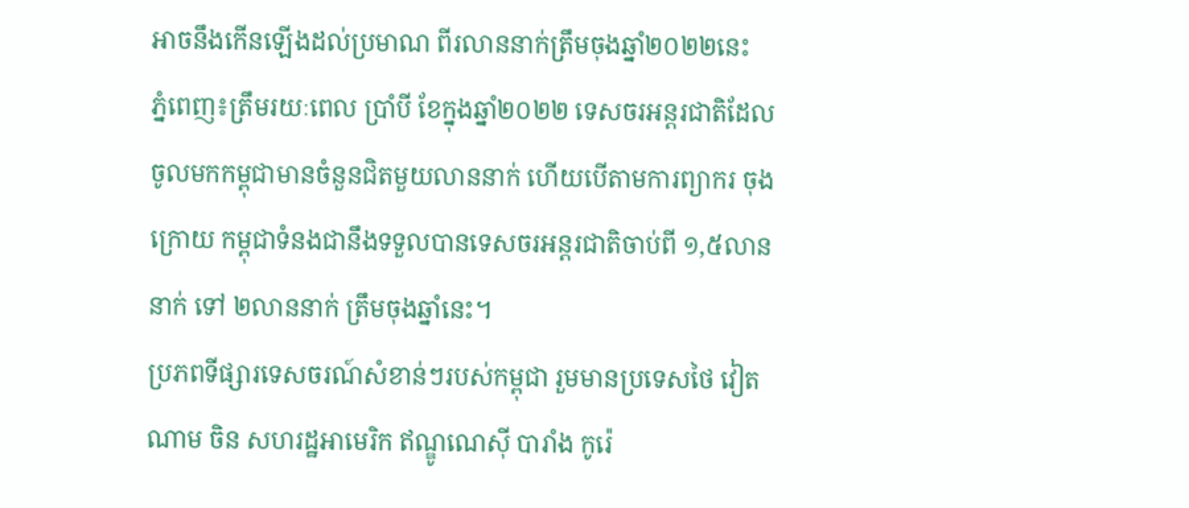អាចនឹងកើនឡើងដល់ប្រមាណ ពីរលាននាក់ត្រឹមចុងឆ្នាំ២០២២នេះ
ភ្នំពេញ៖ត្រឹមរយៈពេល ប្រាំបី ខែក្នុងឆ្នាំ២០២២ ទេសចរអន្តរជាតិដែល ចូលមកកម្ពុជាមានចំនួនជិតមួយលាននាក់ ហើយបើតាមការព្យាករ ចុងក្រោយ កម្ពុជាទំនងជានឹងទទួលបានទេសចរអន្តរជាតិចាប់ពី ១,៥លាននាក់ ទៅ ២លាននាក់ ត្រឹមចុងឆ្នាំនេះ។
ប្រភពទីផ្សារទេសចរណ៍សំខាន់ៗរបស់កម្ពុជា រួមមានប្រទេសថៃ វៀតណាម ចិន សហរដ្ឋអាមេរិក ឥណ្ឌូណេស៊ី បារាំង កូរ៉េ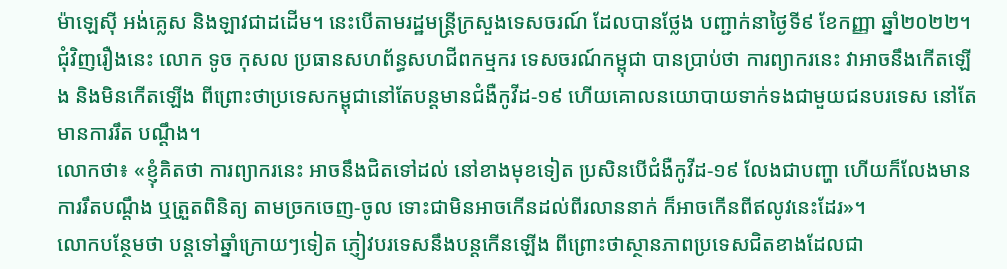ម៉ាឡេស៊ី អង់គ្លេស និងឡាវជាដដើម។ នេះបើតាមរដ្ឋមន្ត្រីក្រសួងទេសចរណ៍ ដែលបានថ្លែង បញ្ជាក់នាថ្ងៃទី៩ ខែកញ្ញា ឆ្នាំ២០២២។
ជុំវិញរឿងនេះ លោក ទូច កុសល ប្រធានសហព័ន្ធសហជីពកម្មករ ទេសចរណ៍កម្ពុជា បានប្រាប់ថា ការព្យាករនេះ វាអាចនឹងកើតឡើង និងមិនកើតឡើង ពីព្រោះថាប្រទេសកម្ពុជានៅតែបន្តមានជំងឺកូវីដ-១៩ ហើយគោលនយោបាយទាក់ទងជាមួយជនបរទេស នៅតែមានការរឹត បណ្តឹង។
លោកថា៖ «ខ្ញុំគិតថា ការព្យាករនេះ អាចនឹងជិតទៅដល់ នៅខាងមុខទៀត ប្រសិនបើជំងឺកូវីដ-១៩ លែងជាបញ្ហា ហើយក៏លែងមានការរឹតបណ្តឹង ឬត្រួតពិនិត្យ តាមច្រកចេញ-ចូល ទោះជាមិនអាចកើនដល់ពីរលាននាក់ ក៏អាចកើនពីឥលូវនេះដែរ»។
លោកបន្ថែមថា បន្តទៅឆ្នាំក្រោយៗទៀត ភ្ញៀវបរទេសនឹងបន្តកើនឡើង ពីព្រោះថាស្ថានភាពប្រទេសជិតខាងដែលជា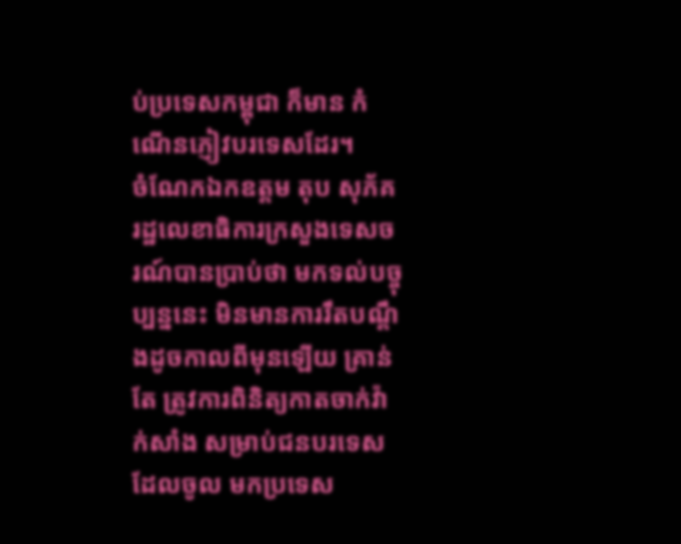ប់ប្រទេសកម្ពុជា ក៏មាន កំណើនភ្ញៀវបរទេសដែរ។
ចំណែកឯកឧត្តម តុប សុភ័គ រដ្ឋលេខាធិការក្រសួងទេសចរណ៍បានប្រាប់ថា មកទល់បច្ចុប្បន្ននេះ មិនមានការរឹតបណ្តឹងដូចកាលពីមុនឡើយ គ្រាន់តែ ត្រូវការពិនិត្យកាតចាក់វ៉ាក់សាំង សម្រាប់ជនបរទេសដែលចូល មកប្រទេស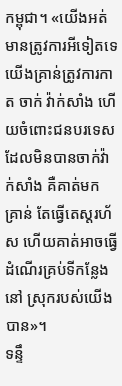កម្ពុជា។ «យើងអត់មានត្រូវការអីទៀតទេ យើងគ្រាន់ត្រូវការកាត ចាក់ វ៉ាក់សាំង ហើយចំពោះជនបរទេសដែលមិនបានចាក់វ៉ាក់សាំង គឺគាត់មក គ្រាន់ តែធ្វើតេស្តរហ័ស ហើយគាត់អាចធ្វើដំណើរគ្រប់ទីកន្លែងនៅ ស្រុករបស់យើងបាន»។
ទន្ទឹ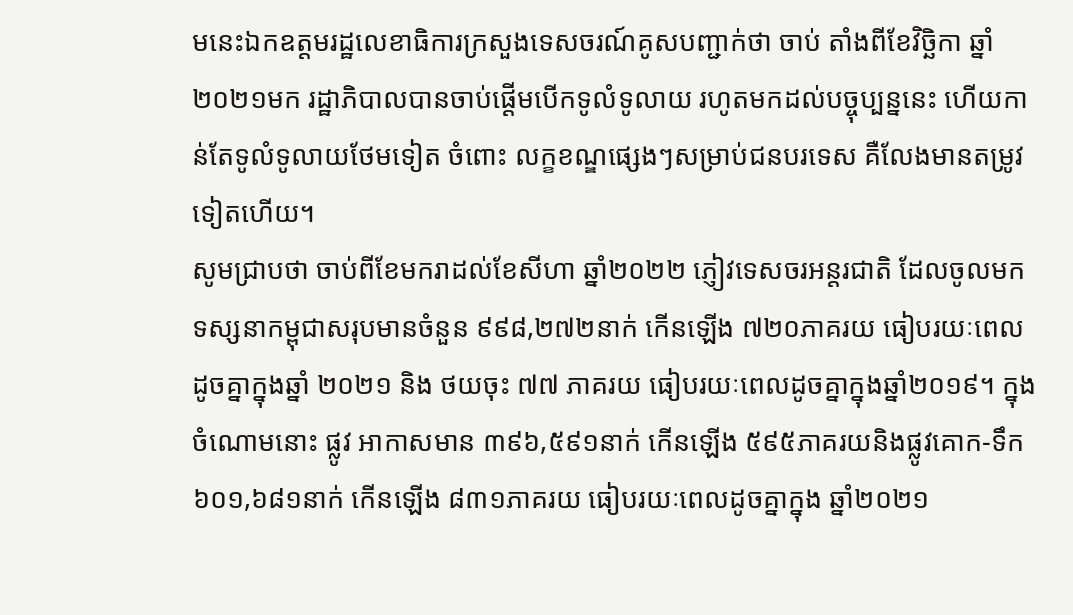មនេះឯកឧត្តមរដ្ឋលេខាធិការក្រសួងទេសចរណ៍គូសបញ្ជាក់ថា ចាប់ តាំងពីខែវិច្ឆិកា ឆ្នាំ២០២១មក រដ្ឋាភិបាលបានចាប់ផ្ដើមបើកទូលំទូលាយ រហូតមកដល់បច្ចុប្បន្ននេះ ហើយកាន់តែទូលំទូលាយថែមទៀត ចំពោះ លក្ខខណ្ឌផ្សេងៗសម្រាប់ជនបរទេស គឺលែងមានតម្រូវទៀតហើយ។
សូមជ្រាបថា ចាប់ពីខែមករាដល់ខែសីហា ឆ្នាំ២០២២ ភ្ញៀវទេសចរអន្តរជាតិ ដែលចូលមកទស្សនាកម្ពុជាសរុបមានចំនួន ៩៩៨,២៧២នាក់ កើនឡើង ៧២០ភាគរយ ធៀបរយៈពេលដូចគ្នាក្នុងឆ្នាំ ២០២១ និង ថយចុះ ៧៧ ភាគរយ ធៀបរយៈពេលដូចគ្នាក្នុងឆ្នាំ២០១៩។ ក្នុងចំណោមនោះ ផ្លូវ អាកាសមាន ៣៩៦,៥៩១នាក់ កើនឡើង ៥៩៥ភាគរយនិងផ្លូវគោក-ទឹក ៦០១,៦៨១នាក់ កើនឡើង ៨៣១ភាគរយ ធៀបរយៈពេលដូចគ្នាក្នុង ឆ្នាំ២០២១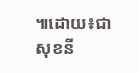៕ដោយ៖ជាសុខនី